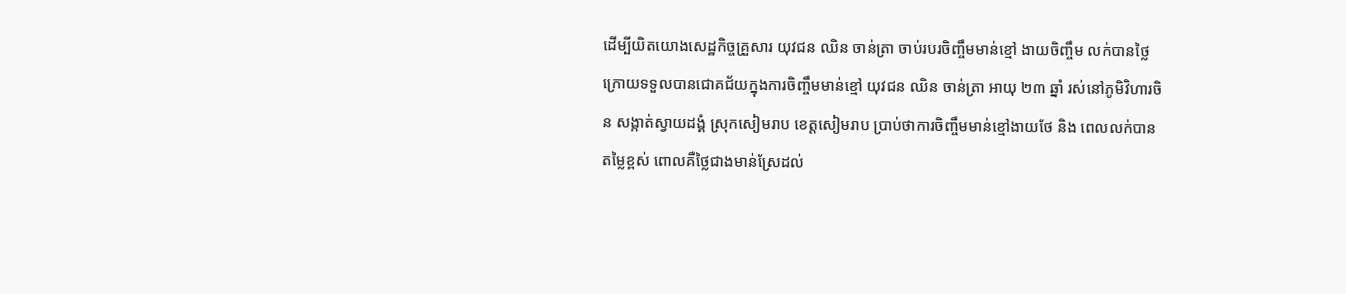ដើម្បីយិតយោងសេដ្ឋកិច្ចគ្រួសារ យុវជន ឈិន ចាន់ត្រា ចាប់របរចិញ្ចឹមមាន់ខ្មៅ ងាយចិញ្ចឹម លក់បានថ្លៃ
ក្រោយទទួលបានជោគជ័យក្នុងការចិញ្ចឹមមាន់ខ្មៅ យុវជន ឈិន ចាន់ត្រា អាយុ ២៣ ឆ្នាំ រស់នៅភូមិវិហារចិន សង្កាត់ស្វាយដង្គំ ស្រុកសៀមរាប ខេត្តសៀមរាប ប្រាប់ថាការចិញ្ចឹមមាន់ខ្មៅងាយថែ និង ពេលលក់បានតម្លៃខ្ពស់ ពោលគឺថ្លៃជាងមាន់ស្រែដល់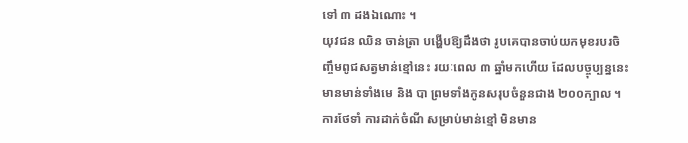ទៅ ៣ ដងឯណោះ ។
យុវជន ឈិន ចាន់ត្រា បង្ហើបឱ្យដឹងថា រូបគេបានចាប់យកមុខរបរចិញ្ចឹមពូជសត្វមាន់ខ្មៅនេះ រយៈពេល ៣ ឆ្នាំមកហើយ ដែលបច្ចុប្បន្ននេះមានមាន់ទាំងមេ និង បា ព្រមទាំងកូនសរុបចំនួនជាង ២០០ក្បាល ។ ការថែទាំ ការដាក់ចំណី សម្រាប់មាន់ខ្មៅ មិនមាន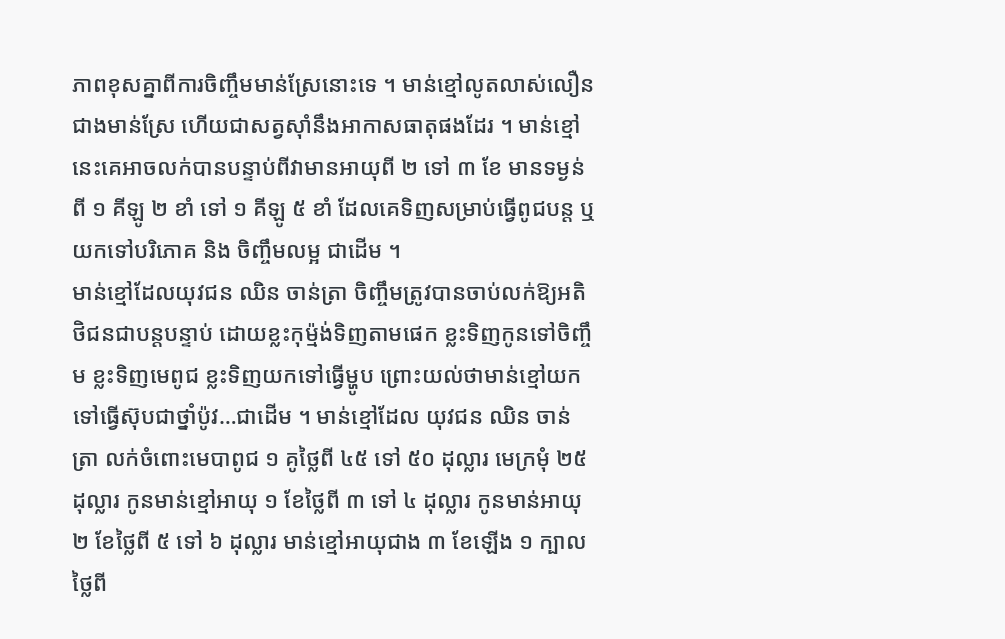ភាពខុសគ្នាពីការចិញ្ចឹមមាន់ស្រែនោះទេ ។ មាន់ខ្មៅលូតលាស់លឿនជាងមាន់ស្រែ ហើយជាសត្វស៊ាំនឹងអាកាសធាតុផងដែរ ។ មាន់ខ្មៅនេះគេអាចលក់បានបន្ទាប់ពីវាមានអាយុពី ២ ទៅ ៣ ខែ មានទម្ងន់ពី ១ គីឡូ ២ ខាំ ទៅ ១ គីឡូ ៥ ខាំ ដែលគេទិញសម្រាប់ធ្វើពូជបន្ត ឬ យកទៅបរិភោគ និង ចិញ្ចឹមលម្អ ជាដើម ។
មាន់ខ្មៅដែលយុវជន ឈិន ចាន់ត្រា ចិញ្ចឹមត្រូវបានចាប់លក់ឱ្យអតិថិជនជាបន្តបន្ទាប់ ដោយខ្លះកុម្ម៉ង់ទិញតាមផេក ខ្លះទិញកូនទៅចិញ្ចឹម ខ្លះទិញមេពូជ ខ្លះទិញយកទៅធ្វើម្ហូប ព្រោះយល់ថាមាន់ខ្មៅយកទៅធ្វើស៊ុបជាថ្នាំប៉ូវ…ជាដើម ។ មាន់ខ្មៅដែល យុវជន ឈិន ចាន់ត្រា លក់ចំពោះមេបាពូជ ១ គូថ្លៃពី ៤៥ ទៅ ៥០ ដុល្លារ មេក្រមុំ ២៥ ដុល្លារ កូនមាន់ខ្មៅអាយុ ១ ខែថ្លៃពី ៣ ទៅ ៤ ដុល្លារ កូនមាន់អាយុ ២ ខែថ្លៃពី ៥ ទៅ ៦ ដុល្លារ មាន់ខ្មៅអាយុជាង ៣ ខែឡើង ១ ក្បាលថ្លៃពី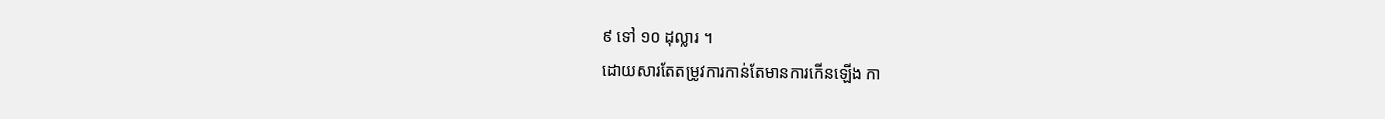៩ ទៅ ១០ ដុល្លារ ។
ដោយសារតែតម្រូវការកាន់តែមានការកើនឡើង កា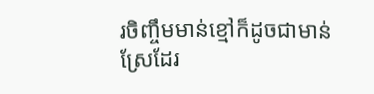រចិញ្ចឹមមាន់ខ្មៅក៏ដូចជាមាន់ស្រែដែរ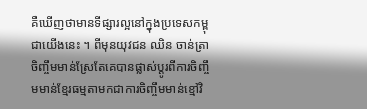គឺឃើញថាមានទីផ្សារល្អនៅក្នុងប្រទេសកម្ពុជាយើងនេះ ។ ពីមុនយុវជន ឈិន ចាន់ត្រា ចិញ្ចឹមមាន់ស្រែតែគេបានផ្លាស់ប្តូរពីការចិញ្ចឹមមាន់ខ្មែរធម្មតាមកជាការចិញ្ចឹមមាន់ខ្មៅវិ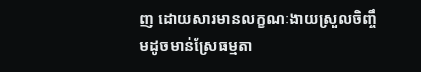ញ ដោយសារមានលក្ខណៈងាយស្រួលចិញ្ចឹមដូចមាន់ស្រែធម្មតា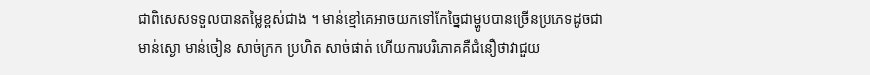ជាពិសេសទទួលបានតម្លៃខ្ពស់ជាង ។ មាន់ខ្មៅគេអាចយកទៅកែច្នៃជាម្ហូបបានច្រើនប្រភេទដូចជា មាន់ស្ងោ មាន់ចៀន សាច់ក្រក ប្រហិត សាច់ផាត់ ហើយការបរិភោគគឺជំនឿថាវាជួយ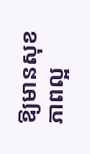ឱ្យមានសុខភាពល្អ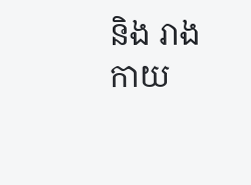និង រាងកាយ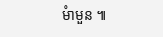មំាមួន ៕